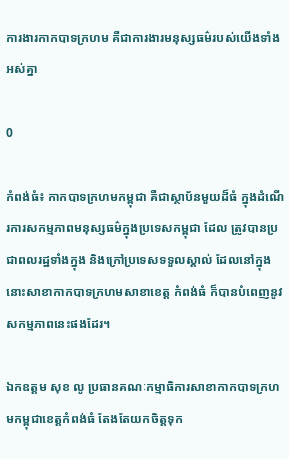ការងារកាកបាទក្រហម គឺជាការងារមនុស្សធម៌របស់យើងទាំងអស់គ្នា

0

កំពង់ធំ៖ កាកបាទក្រហមកម្ពុជា គឺជាស្ថាប័នមួយដ៏ធំ ក្នុងដំណើរការសកម្មភាពមនុស្សធម៌ក្នុងប្រទេសកម្ពុជា ដែល ត្រូវបានប្រជាពលរដ្ឋទាំងក្នុង និងក្រៅប្រទេសទទួលស្គាល់ ដែលនៅក្នុងនោះសាខាកាកបាទក្រហមសាខាខេត្ត កំពង់ធំ ក៏បានបំពេញនូវសកម្មភាពនេះផងដែរ។

ឯកឧត្តម សុខ លូ ប្រធានគណៈកម្មាធិការសាខាកាកបាទក្រហមកម្ពុជាខេត្តកំពង់ធំ តែងតែយកចិត្តទុក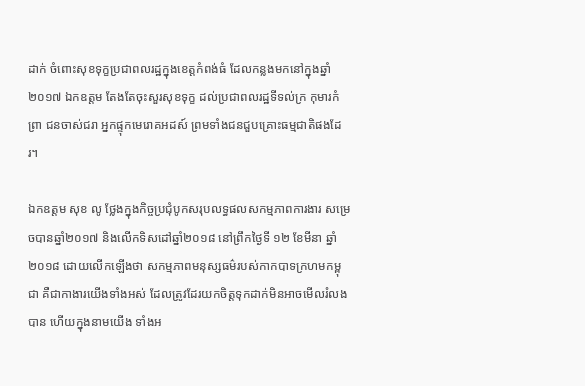ដាក់ ចំពោះសុខទុក្ខប្រជាពលរដ្ឋក្នុងខេត្តកំពង់ធំ ដែលកន្លងមកនៅក្នុងឆ្នាំ២០១៧ ឯកឧត្តម តែងតែចុះសួរសុខទុក្ខ ដល់ប្រជាពលរដ្ឋទីទល់ក្រ កុមារកំព្រា ជនចាស់ជរា អ្នកផ្ទុកមេរោគអដស៍ ព្រមទាំងជនជួបគ្រោះធម្មជាតិផងដែរ។

ឯកឧត្តម សុខ លូ ថ្លែងក្នុងកិច្ចប្រជុំបូកសរុបលទ្ធផលសកម្មភាពការងារ សម្រេចបានឆ្នាំ២០១៧ និងលើកទិសដៅឆ្នាំ២០១៨ នៅព្រឹកថ្ងៃទី ១២ ខែមីនា ឆ្នាំ២០១៨ ដោយលើកឡើងថា សកម្មភាពមនុស្សធម៌របស់កាកបាទក្រហមកម្ពុជា គឺជាកាងារយើងទាំងអស់ ដែលត្រូវដែរយកចិត្តទុកដាក់មិនអាចមើលរំលងបាន ហើយក្នុងនាមយើង ទាំងអ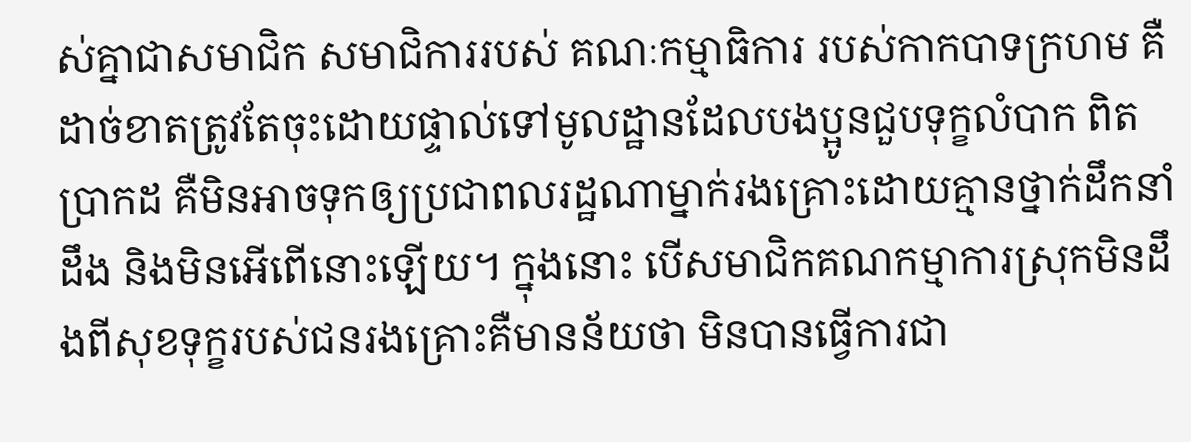ស់គ្នាជាសមាជិក សមាជិការរបស់ គណៈកម្មាធិការ របស់កាកបាទក្រហម គឺដាច់ខាតត្រូវតែចុះដោយផ្ទាល់ទៅមូលដ្ឋានដែលបងប្អូនជួបទុក្ខលំបាក ពិតប្រាកដ គឺមិនអាចទុកឲ្យប្រជាពលរដ្ឋណាម្នាក់រងគ្រោះដោយគ្មានថ្នាក់ដឹកនាំដឹង និងមិនអើពើនោះឡើយ។ ក្នុងនោះ បើសមាជិកគណកម្មាការស្រុកមិនដឹងពីសុខទុក្ខរបស់ជនរងគ្រោះគឺមានន័យថា មិនបានធ្វើការជា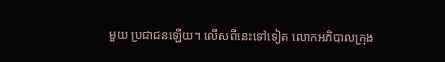មួយ ប្រជាជនឡើយ។ លើសពីនេះទៅទៀត លោកអភិបាលក្រុង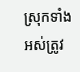ស្រុកទាំងអស់ត្រូវ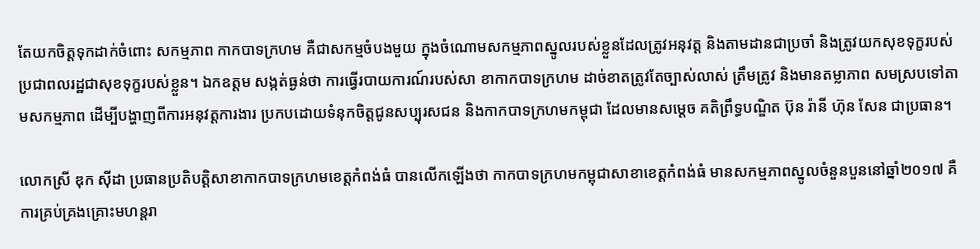តែយកចិត្តទុកដាក់ចំពោះ សកម្មភាព កាកបាទក្រហម គឺជាសកម្មចំបងមួយ ក្នុងចំណោមសកម្មភាពស្នូលរបស់ខ្លួនដែលត្រូវអនុវត្ត និងតាមដានជាប្រចាំ និងត្រូវយកសុខទុក្ខរបស់ប្រជាពលរដ្ឋជាសុខទុក្ខរបស់ខ្លួន។ ឯកឧត្តម សង្កត់ធ្ងន់ថា ការធ្វើរបាយការណ៍របស់សា ខាកាកបាទក្រហម ដាច់ខាតត្រូវតែច្បាស់លាស់ ត្រឹមត្រូវ និងមានតម្លាភាព សមស្របទៅតាមសកម្មភាព ដើម្បីបង្ហាញពីការអនុវត្តការងារ ប្រកបដោយទំនុកចិត្តជូនសប្បុរសជន និងកាកបាទក្រហមកម្ពុជា ដែលមានសម្តេច គតិព្រឹទ្ធបណ្ឌិត ប៊ុន រ៉ានី ហ៊ុន សែន ជាប្រធាន។

លោកស្រី ឌុក ស៊ីដា ប្រធានប្រតិបត្តិសាខាកាកបាទក្រហមខេត្តកំពង់ធំ បានលើកឡើងថា កាកបាទក្រហមកម្ពុជាសាខាខេត្តកំពង់ធំ មានសកម្មភាពស្នូលចំនួនបួននៅឆ្នាំ២០១៧ គឺ ការគ្រប់គ្រងគ្រោះមហន្តរា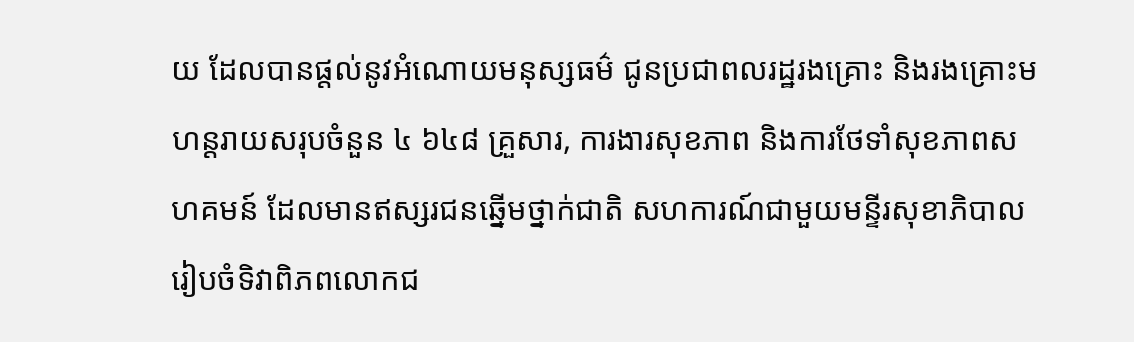យ ដែលបានផ្តល់នូវអំណោយមនុស្សធម៌ ជូនប្រជាពលរដ្ឋរងគ្រោះ និងរងគ្រោះមហន្តរាយសរុបចំនួន ៤ ៦៤៨ គ្រួសារ, ការងារសុខភាព និងការថែទាំសុខភាពសហគមន៍ ដែលមានឥស្សរជនឆ្នើមថ្នាក់ជាតិ សហការណ៍ជាមួយមន្ទីរសុខាភិបាលរៀបចំទិវាពិភពលោកជ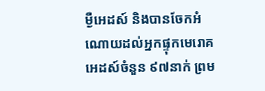ម្ងឺអេដស៍ និងបានចែកអំណោយដល់អ្នកផ្ទុកមេរោគអេដស៍ចំនួន ៩៧នាក់ ព្រម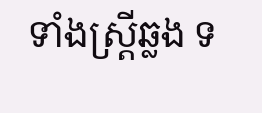ទាំងស្រ្តីឆ្លង ទ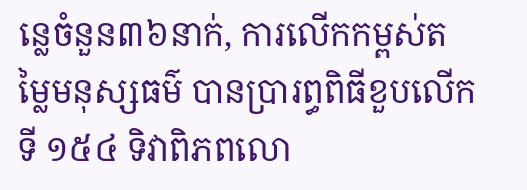ន្លេចំនួន៣៦នាក់, ការលើកកម្ពស់តម្លៃមនុស្សធម៌ បានប្រារព្ធពិធីខួបលើកទី ១៥៤ ទិវាពិភពលោ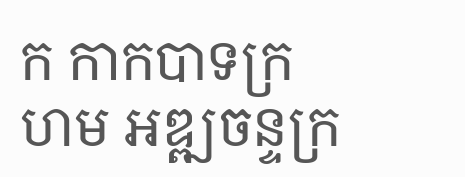ក កាកបាទក្រហម អឌ្ឍចន្ទក្រ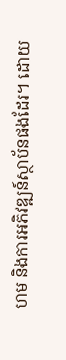ហម និងការអភិវឌ្ឍន៍ស្ថាប័នផងដែរ។ ដោយ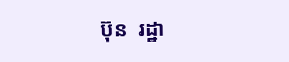ប៊ុន  រដ្ឋា